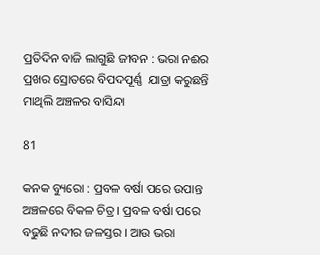ପ୍ରତିଦିନ ବାଜି ଲାଗୁଛି ଜୀବନ : ଭରା ନଈର ପ୍ରଖର ସ୍ରୋତରେ ବିପଦପୂର୍ଣ୍ଣ  ଯାତ୍ରା କରୁଛନ୍ତି ମାଥିଲି ଅଞ୍ଚଳର ବାସିନ୍ଦା

81

କନକ ବ୍ୟୁରୋ : ପ୍ରବଳ ବର୍ଷା ପରେ ଉପାନ୍ତ ଅଞ୍ଚଳରେ ବିକଳ ଚିତ୍ର । ପ୍ରବଳ ବର୍ଷା ପରେ ବଢୁଛି ନଦୀର ଜଳସ୍ତର । ଆଉ ଭରା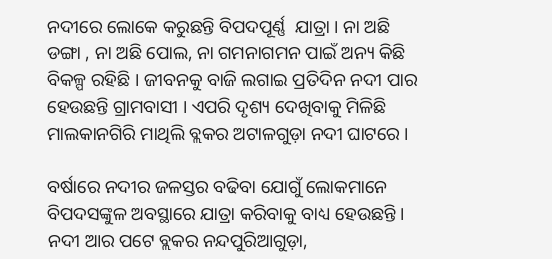ନଦୀରେ ଲୋକେ କରୁଛନ୍ତି ବିପଦପୂର୍ଣ୍ଣ  ଯାତ୍ରା । ନା ଅଛି ଡଙ୍ଗା , ନା ଅଛି ପୋଲ, ନା ଗମନାଗମନ ପାଇଁ ଅନ୍ୟ କିଛି ବିକଳ୍ପ ରହିଛି । ଜୀବନକୁ ବାଜି ଲଗାଇ ପ୍ରତିଦିନ ନଦୀ ପାର ହେଉଛନ୍ତି ଗ୍ରାମବାସୀ । ଏପରି ଦୃଶ୍ୟ ଦେଖିବାକୁ ମିଳିଛି ମାଲକାନଗିରି ମାଥିଲି ବ୍ଲକର ଅଟାଳଗୁଡ଼ା ନଦୀ ଘାଟରେ ।

ବର୍ଷାରେ ନଦୀର ଜଳସ୍ତର ବଢିବା ଯୋଗୁଁ ଲୋକମାନେ ବିପଦସଙ୍କୁଳ ଅବସ୍ଥାରେ ଯାତ୍ରା କରିବାକୁ ବାଧ୍ୟ ହେଉଛନ୍ତି । ନଦୀ ଆର ପଟେ ବ୍ଲକର ନନ୍ଦପୁରିଆଗୁଡ଼ା,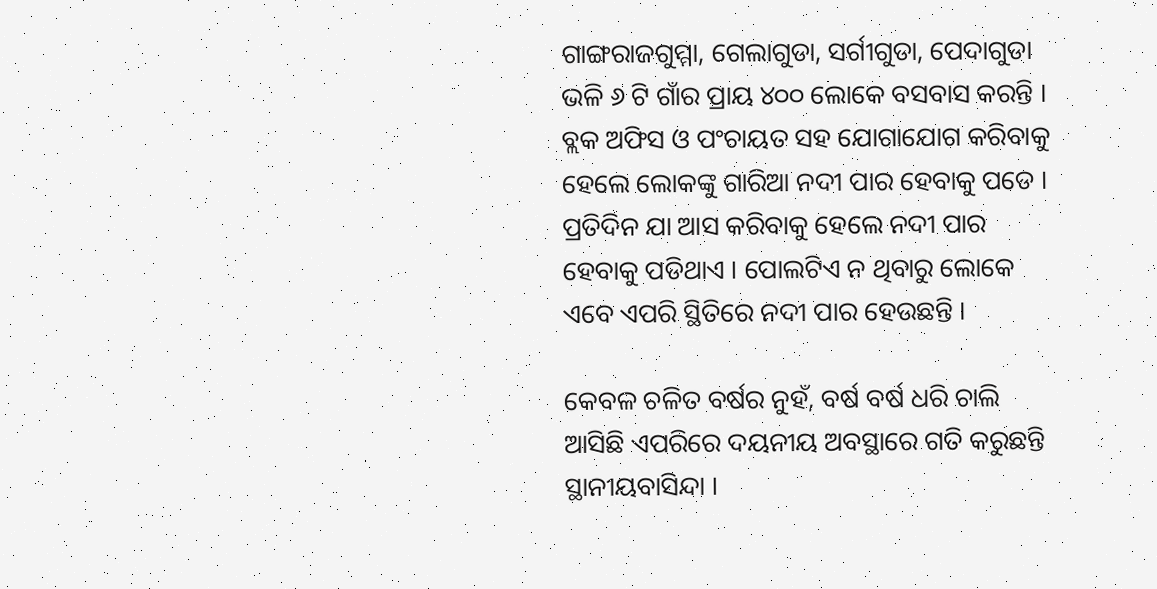ଗାଙ୍ଗରାଜଗୁମ୍ମା, ଗେଲାଗୁଡା, ସର୍ଗୀଗୁଡା, ପେଦାଗୁଡା ଭଳି ୬ ଟି ଗାଁର ପ୍ରାୟ ୪୦୦ ଲୋକେ ବସବାସ କରନ୍ତି । ବ୍ଲକ ଅଫିସ ଓ ପଂଚାୟତ ସହ ଯୋଗାଯୋଗ କରିବାକୁ ହେଲେ ଲୋକଙ୍କୁ ଗାରିଆ ନଦୀ ପାର ହେବାକୁ ପଡେ । ପ୍ରତିଦିନ ଯା ଆସ କରିବାକୁ ହେଲେ ନଦୀ ପାର ହେବାକୁ ପଡିଥାଏ । ପୋଲଟିଏ ନ ଥିବାରୁ ଲୋକେ ଏବେ ଏପରି ସ୍ଥିତିରେ ନଦୀ ପାର ହେଉଛନ୍ତି ।

କେବଳ ଚଳିତ ବର୍ଷର ନୁହଁ, ବର୍ଷ ବର୍ଷ ଧରି ଚାଲି ଆସିଛି ଏପରିରେ ଦୟନୀୟ ଅବସ୍ଥାରେ ଗତି କରୁଛନ୍ତି ସ୍ଥାନୀୟବାସିନ୍ଦା ।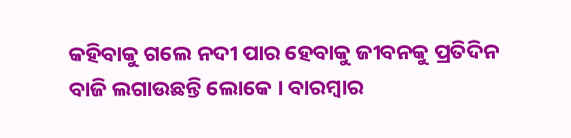କହିବାକୁ ଗଲେ ନଦୀ ପାର ହେବାକୁ ଜୀବନକୁ ପ୍ରତିଦିନ ବାଜି ଲଗାଉଛନ୍ତି ଲୋକେ । ବାରମ୍ବାର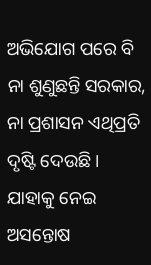ଅଭିଯୋଗ ପରେ ବି ନା ଶୁଣୁଛନ୍ତି ସରକାର, ନା ପ୍ରଶାସନ ଏଥିପ୍ରତି ଦୃଷ୍ଟି ଦେଉଛି । ଯାହାକୁ ନେଇ ଅସନ୍ତୋଷ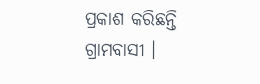ପ୍ରକାଶ କରିଛନ୍ତି ଗ୍ରାମବାସୀ ।